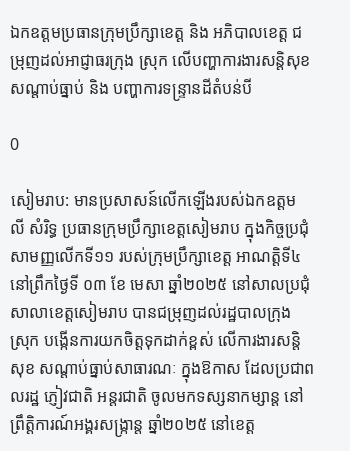ឯកឧត្តមប្រធានក្រុមប្រឹក្សាខេត្ត និង អភិបាលខេត្ត ជម្រុញដល់អាជ្ញាធរក្រុង ស្រុក លើបញ្ហាការងារសន្តិសុខ សណ្តាប់ធ្នាប់ និង បញ្ហាការទន្រ្ទានដីតំបន់បី

0

សៀមរាប: មានប្រសាសន៍លើកឡើងរបស់ឯកឧត្តម លី សំរិទ្ធ ប្រធានក្រុមប្រឹក្សាខេត្តសៀមរាប ក្នុងកិច្ចប្រជុំសាមញ្ញលើកទី១១ របស់ក្រុមប្រឹក្សាខេត្ត អាណត្តិទី៤ នៅព្រឹកថ្ងៃទី ០៣ ខែ មេសា ឆ្នាំ២០២៥ នៅសាលប្រជុំសាលាខេត្តសៀមរាប បានជម្រុញដល់រដ្ឋបាលក្រុង ស្រុក បង្កើនការយកចិត្តទុកដាក់ខ្ពស់ លើការងារសន្តិសុខ សណ្តាប់ធ្នាប់សាធារណៈ ក្នុងឱកាស ដែលប្រជាពលរដ្ឋ ភ្ញៀវជាតិ អន្តរជាតិ ចូលមកទស្សនាកម្សាន្ត នៅព្រឹត្តិការណ៍អង្គរសង្ក្រាន្ត ឆ្នាំ២០២៥ នៅខេត្ត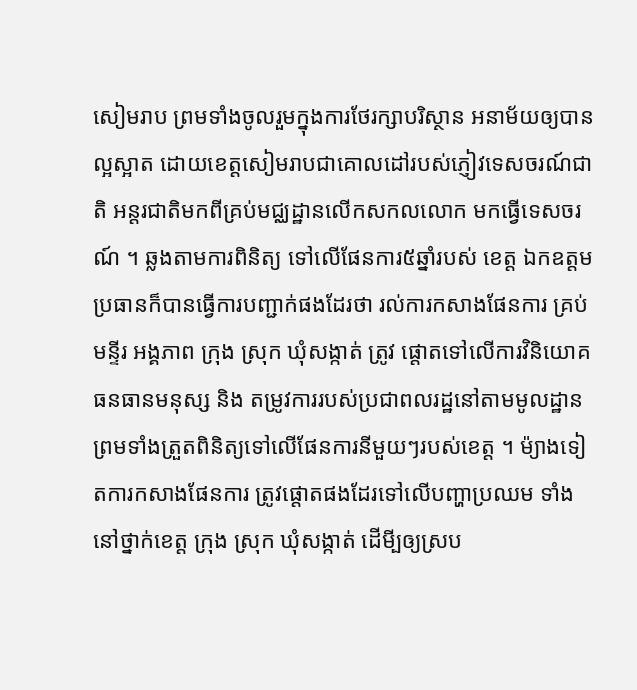សៀមរាប ព្រមទាំងចូលរួមក្នុងការថែរក្សាបរិស្ថាន អនាម័យឲ្យបានល្អស្អាត ដោយខេត្តសៀមរាបជាគោលដៅរបស់ភ្ញៀវទេសចរណ៍ជាតិ អន្តរជាតិមកពីគ្រប់មជ្ឈដ្ឋានលើកសកលលោក មកធ្វើទេសចរណ៍ ។ ឆ្លងតាមការពិនិត្យ ទៅលើផែនការ៥ឆ្នាំរបស់ ខេត្ត ឯកឧត្តមប្រធានក៏បានធ្វើការបញ្ជាក់ផងដែរថា រល់ការកសាងផែនការ គ្រប់មន្ទីរ អង្គភាព ក្រុង ស្រុក ឃុំសង្កាត់ ត្រូវ ផ្តោតទៅលើការវិនិយោគធនធានមនុស្ស និង តម្រូវការរបស់ប្រជាពលរដ្ឋនៅតាមមូលដ្ឋាន ព្រមទាំងត្រួតពិនិត្យទៅលើផែនការនីមួយៗរបស់ខេត្ត ។ ម៉្យាងទៀតការកសាងផែនការ ត្រូវផ្តោតផងដែរទៅលើបញ្ហាប្រឈម ទាំងនៅថ្នាក់ខេត្ត ក្រុង ស្រុក ឃុំសង្កាត់ ដើមី្បឲ្យស្រប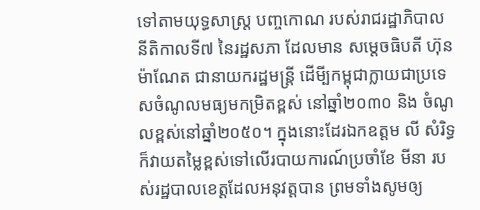ទៅតាមយុទ្ធសាស្ត្រ បញ្ចកោណ របស់រាជរដ្ឋាភិបាល នីតិកាលទី៧ នៃរដ្ឋសភា ដែលមាន សម្តេចធិបតី ហ៊ុន ម៉ាណែត ជានាយករដ្ឋមន្ត្រី ដើមី្បកម្ពុជាក្លាយជាប្រទេសចំណូលមធ្យមកម្រិតខ្ពស់ នៅឆ្នាំ២០៣០ និង ចំណូលខ្ពស់នៅឆ្នាំ២០៥០។ ក្នុងនោះដែរឯកឧត្តម លី សំរិទ្ធ ក៏វាយតម្លៃខ្ពស់ទៅលើរបាយការណ៍ប្រចាំខែ មីនា របស់រដ្ឋបាលខេត្តដែលអនុវត្តបាន ព្រមទាំងសូមឲ្យ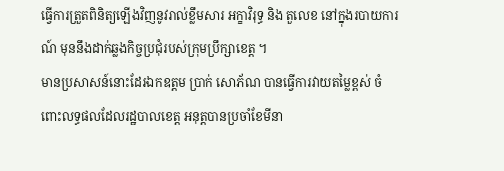ធ្វើការត្រួតពិនិត្យឡើងវិញនូវរាល់ខ្លឹមសារ អក្ខាវិរុទ្ធ និង តួលេខ នៅក្នុងរបាយការណ៍ មុននឹងដាក់ឆ្លងកិច្ចប្រជុំរបស់ក្រុមប្រឹក្សាខេត្ត ។
មានប្រសាសន៍នោះដែរឯកឧត្តម ប្រាក់ សោភ័ណ បានធ្វើការវាយតម្លៃខ្ពស់ ចំពោះលទ្ធផលដែលរដ្ឋបាលខេត្ត អនុត្តបានប្រចាំខែមីនា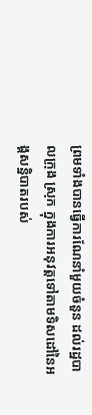ព្រមទាំងបានធ្វើការណែនាំមួយចំនួន ដល់រដ្ឋបាលក្រុង ស្រុក ក្នុងការអនុវត្តទៅតាមទិសដៅនៃអង្គសន្និបាតរបស់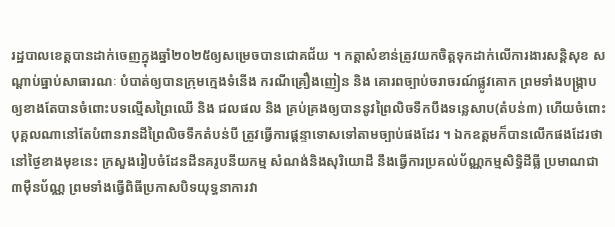រដ្ឋបាលខេត្តបានដាក់ចេញក្នុងឆ្នាំ២០២៥ឲ្យសម្រេចបានជោគជ័យ ។ កត្តាសំខាន់ត្រូវយកចិត្តទុកដាក់លើការងារសន្តិសុខ សណ្តាប់ធ្នាប់សាធារណៈ បំបាត់ឲ្យបានក្រុមក្មេងទំនើង ករណីគ្រឿងញៀន និង គោរពច្បាប់ចរាចរណ៍ផ្លូវគោក ព្រមទាំងបង្រ្កាបឲ្យខាងតែបានចំពោះបទល្មើសព្រៃឈើ និង ជលផល និង គ្រប់គ្រងឲ្យបាននូវព្រៃលិចទឹកបឹងទន្លេសាប(តំបន់៣) ហើយចំពោះបុគ្គលណានៅតែបំពានរានដីព្រៃលិចទឹកតំបន់បី ត្រូវធ្វើការផ្តន្ទាទោសទៅតាមច្បាប់ផងដែរ ។ ឯកឧត្តមក៏បានលើកផងដែរថា នៅថ្ងៃខាងមុខនេះ ក្រសួងរៀបចំដែនដីនគរូបនីយកម្ម សំណង់និងសុរិយោដី នឹងធ្វើការប្រគល់ប័ណ្ណកម្មសិទ្ធិដីធ្លី ប្រមាណជា ៣ម៉ឺនប័ណ្ណ ព្រមទាំងធ្វើពិធីប្រកាសបិទយុទ្ធនាការវា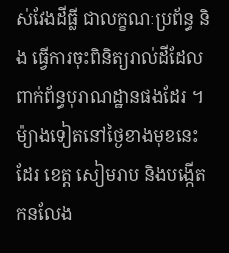ស់វែងដីធ្លី ជាលក្ខណៈប្រព័ន្ធ និង ធ្វើការចុះពិនិត្យរាល់ដីដែលពាក់ព័ន្ធបុរាណដ្ឋានផងដែរ ។ ម៉្យាងទៀតនៅថ្ងៃខាងមុខនេះដែរ ខេត្ត សៀមរាប និងបង្កើតកនលែង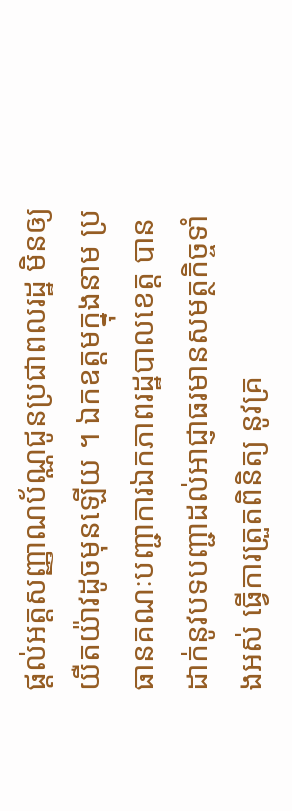ផ្តល់អត្តសញ្ញាណប័ណ្ណជូនប្រជាពលរដ្ឋ មិនឲ្យយឺតយ៉ាវដូចមុនឡើយ ។ ឯកឧត្តមក្នុងនាម ប្រធានគណៈបញ្ជាការឯកភាពរដ្ឋបាលខេត្ត បានដាក់នូវបទបញ្ជាដល់អាជ្ញាធរមានសមត្ថកិច្ចទាំងអស់ ធ្វើការត្រួតពិនិត្យ នូវគ្រ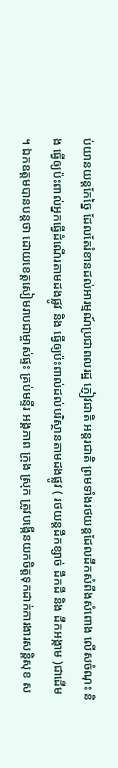ប់យានយន្តកែច្នៃ ដែលតែរំខានដល់អារម្មណ៍ប្រជាពលរដ្ឋ ភ្ញៀវជាតិ អន្តរជាតិ ព្រមទាំងរថយន្តដែលដឹកសំពីងសំពោង លើសចំណុះ និង ធ្វើឲ្យប៉ះពាល់អ្នកធ្វើដំណើរតាមដងផ្លូវ និង ធ្វើឲ្យប៉ះពាល់ដល់បរិស្ថានតាមដងផ្លូវ ( រថយន្តដឹកខ្សាច់ ដឹកដី និង ដឹកអង្កាម )ជាដើម ។ ឯកឧត្តមបានបន្តថា ដោយខេត្តសៀមរាបជាម្ចាស់ផ្ទះ គ្រប់មន្ទីរ អង្គភាព ក្រុង ស្រុក ត្រូវបង្កើនយកចិត្តទុកដាក់ការងារសន្តិសុខ ស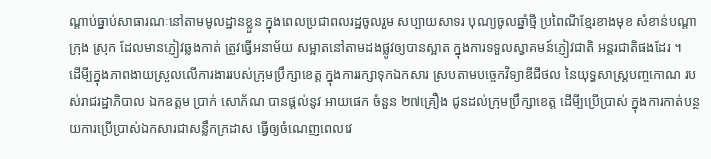ណ្តាប់ធ្នាប់សាធារណៈនៅតាមមូលដ្ឋានខ្លួន ក្នុងពេលប្រជាពលរដ្ឋចូលរួម សប្បាយសាទរ បុណ្យចូលឆ្នាំថ្មី ប្រពៃណីខ្មែរខាងមុខ សំខាន់បណ្តាក្រុង ស្រុក ដែលមានភ្ញៀវឆ្លងកាត់ ត្រូវធ្វើអនាម័យ សម្អាតនៅតាមដងផ្លូវឲ្យបានស្អាត ក្នុងការទទួលស្វាគមន៍ភ្ញៀវជាតិ អន្តរជាតិផងដែរ ។
ដើមី្បក្នុងភាពងាយស្រួលលើការងាររបស់ក្រុមប្រឹក្សាខេត្ត ក្នុងការរក្សាទុកឯកសារ ស្របតាមបច្ចេកវិទ្យាឌីជីថល នៃយុទ្ធសាស្ត្របញ្ចកោណ របស់រាជរដ្ឋាភិបាល ឯកឧត្តម ប្រាក់ សោភ័ណ បានផ្តល់នូវ អាយផេក ចំនួន ២៧គ្រឿង ជូនដល់ក្រុមប្រឹក្សាខេត្ត ដើមី្បប្រើប្រាស់ ក្នុងការកាត់បន្ថយការប្រើប្រាស់ឯកសារជាសន្លឹកក្រដាស ធ្វើឲ្យចំណេញពេលវេ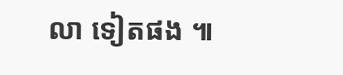លា ទៀតផង ៕